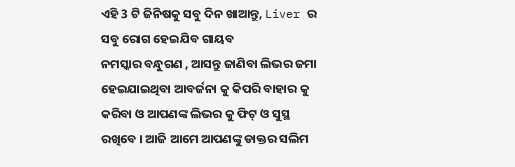ଏହି 3 ଟି ଜିନିଷକୁ ସବୁ ଦିନ ଖାଆନ୍ତୁ, Liver ର ସବୁ ରୋଗ ହେଇଯିବ ଗାୟବ
ନମସ୍କାର ବନ୍ଧୁଗଣ , ଆସନ୍ତୁ ଜାଣିବା ଲିଭର ଜମା ହେଇଯାଇଥିବା ଆବର୍ଜନା କୁ କିପରି ବାହାର କୁ କରିବା ଓ ଆପଣଙ୍କ ଲିଭର କୁ ଫିଟ୍ ଓ ସୁସ୍ଥ ରଖିବେ । ଆଜି ଆମେ ଆପଣଙ୍କୁ ଡାକ୍ତର ସଲିମ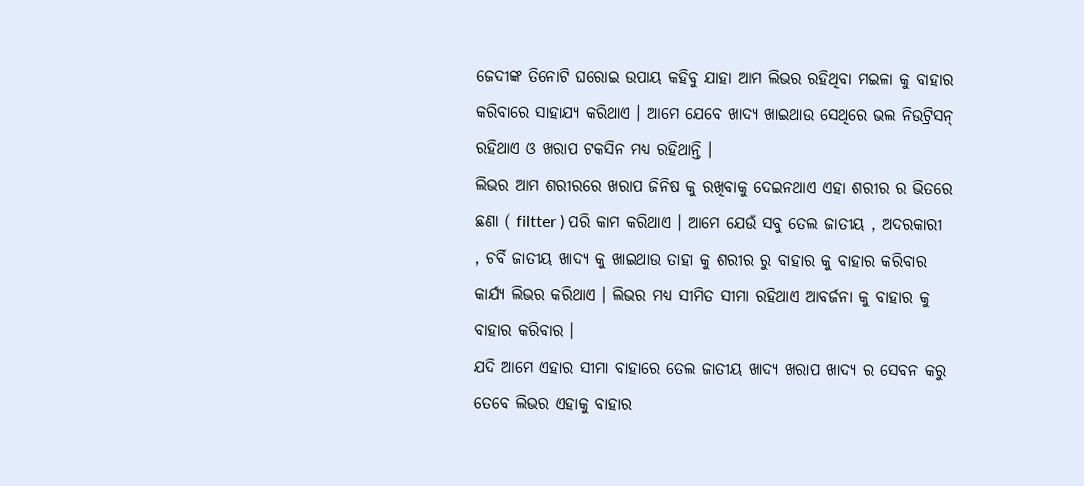ଜେଦୀଙ୍କ ତିନୋଟି ଘରୋଇ ଉପାୟ କହିବୁ ଯାହା ଆମ ଲିଭର ରହିଥିବା ମଇଳା କୁ ବାହାର କରିବାରେ ସାହାଯ୍ୟ କରିଥାଏ । ଆମେ ଯେବେ ଖାଦ୍ୟ ଖାଇଥାଉ ସେଥିରେ ଭଲ ନିଉଟ୍ରିସନ୍ ରହିଥାଏ ଓ ଖରାପ ଟକସିନ ମଧ୍ୟ ରହିଥାନ୍ତି ।
ଲିଭର ଆମ ଶରୀରରେ ଖରାପ ଜିନିଷ କୁ ରଖିବାକୁ ଦେଇନଥାଏ ଏହା ଶରୀର ର ଭିତରେ ଛଣା ( filtter ) ପରି କାମ କରିଥାଏ । ଆମେ ଯେଉଁ ସବୁ ତେଲ ଜାତୀୟ , ଅଦରକାରୀ , ଚର୍ବି ଜାତୀୟ ଖାଦ୍ୟ କୁ ଖାଇଥାଉ ତାହା କୁ ଶରୀର ରୁ ବାହାର କୁ ବାହାର କରିବାର କାର୍ଯ୍ୟ ଲିଭର କରିଥାଏ । ଲିଭର ମଧ୍ୟ ସୀମିତ ସୀମା ରହିଥାଏ ଆବର୍ଜନା କୁ ବାହାର କୁ ବାହାର କରିବାର ।
ଯଦି ଆମେ ଏହାର ସୀମା ବାହାରେ ତେଲ ଜାତୀୟ ଖାଦ୍ୟ ଖରାପ ଖାଦ୍ୟ ର ସେବନ କରୁ ତେବେ ଲିଭର ଏହାକୁ ବାହାର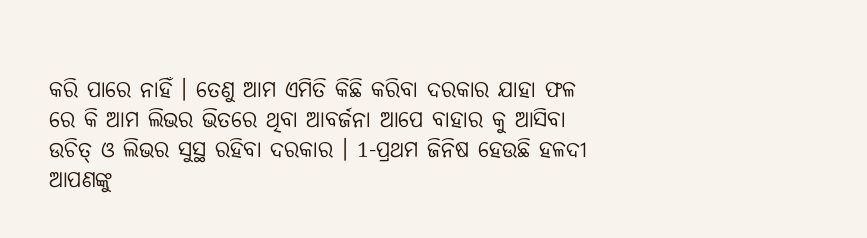କରି ପାରେ ନାହିଁ । ତେଣୁ ଆମ ଏମିତି କିଛି କରିବା ଦରକାର ଯାହା ଫଳ ରେ କି ଆମ ଲିଭର ଭିତରେ ଥିବା ଆବର୍ଜନା ଆପେ ବାହାର କୁ ଆସିବା ଉଚିତ୍ ଓ ଲିଭର ସୁସ୍ଥ ରହିବା ଦରକାର । 1-ପ୍ରଥମ ଜିନିଷ ହେଉଛି ହଳଦୀ ଆପଣଙ୍କୁ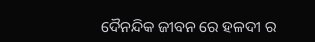ଦୈନନ୍ଦିକ ଜୀବନ ରେ ହଳଦୀ ର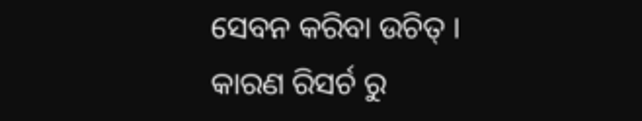ସେବନ କରିବା ଉଚିତ୍ ।
କାରଣ ରିସର୍ଚ ରୁ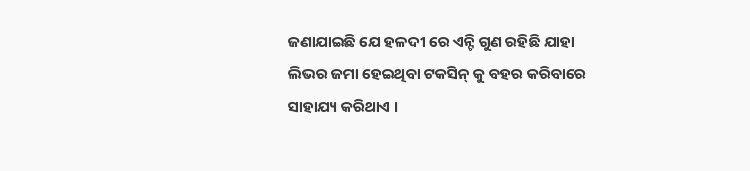ଜଣାଯାଇଛି ଯେ ହଳଦୀ ରେ ଏନ୍ଟି ଗୁଣ ରହିଛି ଯାହା ଲିଭର ଜମା ହେଇଥିବା ଟକସିନ୍ କୁ ବହର କରିବାରେ ସାହାଯ୍ୟ କରିଥାଏ ।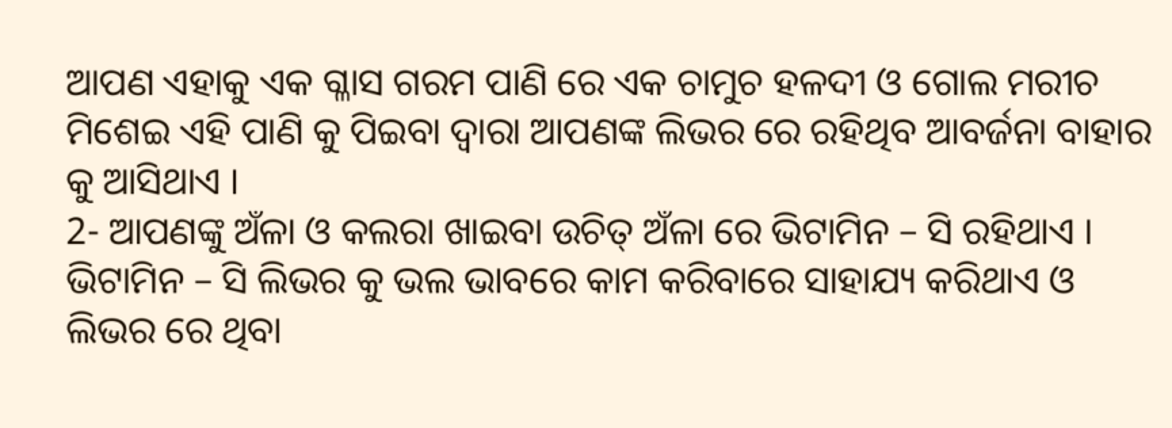ଆପଣ ଏହାକୁ ଏକ ଗ୍ଳାସ ଗରମ ପାଣି ରେ ଏକ ଚାମୁଚ ହଳଦୀ ଓ ଗୋଲ ମରୀଚ ମିଶେଇ ଏହି ପାଣି କୁ ପିଇବା ଦ୍ଵାରା ଆପଣଙ୍କ ଲିଭର ରେ ରହିଥିବ ଆବର୍ଜନା ବାହାର କୁ ଆସିଥାଏ ।
2- ଆପଣଙ୍କୁ ଅଁଳା ଓ କଲରା ଖାଇବା ଉଚିତ୍ ଅଁଳା ରେ ଭିଟାମିନ – ସି ରହିଥାଏ । ଭିଟାମିନ – ସି ଲିଭର କୁ ଭଲ ଭାବରେ କାମ କରିବାରେ ସାହାଯ୍ୟ କରିଥାଏ ଓ ଲିଭର ରେ ଥିବା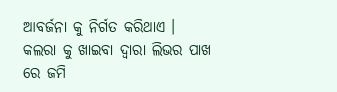ଆବର୍ଜନା କୁ ନିର୍ଗତ କରିଥାଏ । କଲରା କୁ ଖାଇବା ଦ୍ଵାରା ଲିଭର ପାଖ ରେ ଜମି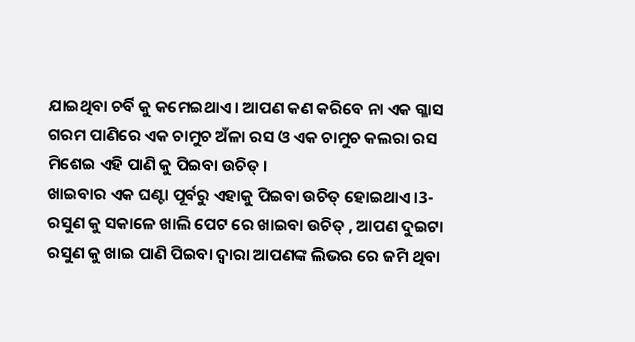ଯାଇଥିବା ଚର୍ବି କୁ କମେଇଥାଏ । ଆପଣ କଣ କରିବେ ନା ଏକ ଗ୍ଳାସ ଗରମ ପାଣିରେ ଏକ ଚାମୁଚ ଅଁଳା ରସ ଓ ଏକ ଚାମୁଚ କଲରା ରସ ମିଶେଇ ଏହି ପାଣି କୁ ପିଇବା ଉଚିତ୍ ।
ଖାଇବାର ଏକ ଘଣ୍ଟା ପୂର୍ବରୁ ଏହାକୁ ପିଇବା ଉଚିତ୍ ହୋଇଥାଏ ।3- ରସୁଣ କୁ ସକାଳେ ଖାଲି ପେଟ ରେ ଖାଇବା ଉଚିତ୍ , ଆପଣ ଦୁଇଟା ରସୁଣ କୁ ଖାଇ ପାଣି ପିଇବା ଦ୍ଵାରା ଆପଣଙ୍କ ଲିଭର ରେ ଜମି ଥିବା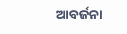ଆବର୍ଜନା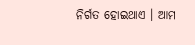ନିର୍ଗତ ହୋଇଥାଏ । ଆମ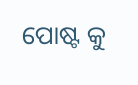ପୋଷ୍ଟ କୁ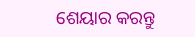ଶେୟାର କରନ୍ତୁ